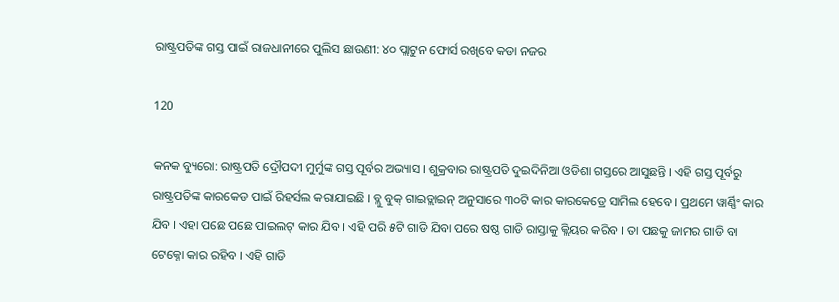ରାଷ୍ଟ୍ରପତିଙ୍କ ଗସ୍ତ ପାଇଁ ରାଜଧାନୀରେ ପୁଲିସ ଛାଉଣୀ: ୪୦ ପ୍ଲାଟୁନ ଫୋର୍ସ ରଖିବେ କଡା ନଜର

120

କନକ ବ୍ୟୁରୋ: ରାଷ୍ଟ୍ରପତି ଦ୍ରୌପଦୀ ମୁର୍ମୁଙ୍କ ଗସ୍ତ ପୂର୍ବର ଅଭ୍ୟାସ । ଶୁକ୍ରବାର ରାଷ୍ଟ୍ରପତି ଦୁଇଦିନିଆ ଓଡିଶା ଗସ୍ତରେ ଆସୁଛନ୍ତି । ଏହି ଗସ୍ତ ପୂର୍ବରୁ ରାଷ୍ଟ୍ରପତିଙ୍କ କାରକେଡ ପାଇଁ ରିହର୍ସଲ କରାଯାଇଛି । ବ୍ଲୁ ବୁକ୍ ଗାଇଡ୍ଲାଇନ୍ ଅନୁସାରେ ୩୦ଟି କାର କାରକେଡ୍ରେ ସାମିଲ ହେବେ । ପ୍ରଥମେ ୱାର୍ଣ୍ଣିଂ କାର ଯିବ । ଏହା ପଛେ ପଛେ ପାଇଲଟ୍ କାର ଯିବ । ଏହି ପରି ୫ଟି ଗାଡି ଯିବା ପରେ ଷଷ୍ଠ ଗାଡି ରାସ୍ତାକୁ କ୍ଲିୟର କରିବ । ତା ପଛକୁ ଜାମର ଗାଡି ବା ଟେକ୍ନୋ କାର ରହିବ । ଏହି ଗାଡି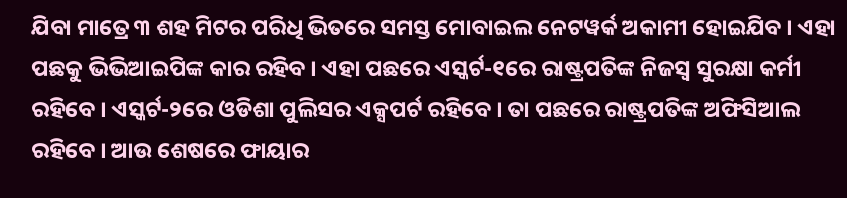ଯିବା ମାତ୍ରେ ୩ ଶହ ମିଟର ପରିଧି ଭିତରେ ସମସ୍ତ ମୋବାଇଲ ନେଟୱର୍କ ଅକାମୀ ହୋଇଯିବ । ଏହା ପଛକୁ ଭିଭିଆଇପିଙ୍କ କାର ରହିବ । ଏହା ପଛରେ ଏସ୍କର୍ଟ-୧ରେ ରାଷ୍ଟ୍ରପତିଙ୍କ ନିଜସ୍ୱ ସୁରକ୍ଷା କର୍ମୀ ରହିବେ । ଏସ୍କର୍ଟ-୨ରେ ଓଡିଶା ପୁଲିସର ଏକ୍ସପର୍ଟ ରହିବେ । ତା ପଛରେ ରାଷ୍ଟ୍ରପତିଙ୍କ ଅଫିସିଆଲ ରହିବେ । ଆଉ ଶେଷରେ ଫାୟାର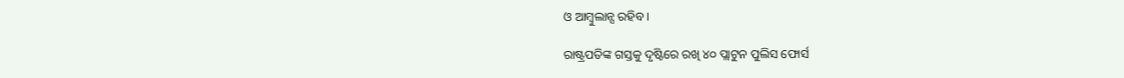ଓ ଆମ୍ବୁଲାନ୍ସ ରହିବ ।

ରାଷ୍ଟ୍ରପତିଙ୍କ ଗସ୍ତକୁ ଦୃଷ୍ଟିରେ ରଖି ୪୦ ପ୍ଲାଟୁନ ପୁଲିସ ଫୋର୍ସ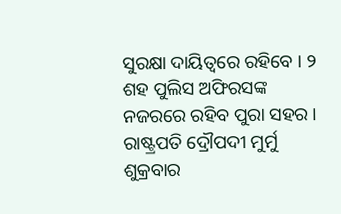ସୁରକ୍ଷା ଦାୟିତ୍ୱରେ ରହିବେ । ୨ ଶହ ପୁଲିସ ଅଫିରସଙ୍କ ନଜରରେ ରହିବ ପୁରା ସହର । ରାଷ୍ଟ୍ରପତି ଦ୍ରୌପଦୀ ମୁର୍ମୁ ଶୁକ୍ରବାର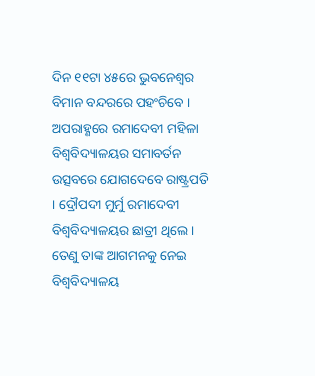ଦିନ ୧୧ଟା ୪୫ରେ ଭୁବନେଶ୍ୱର ବିମାନ ବନ୍ଦରରେ ପହଂଚିବେ । ଅପରାହ୍ଣରେ ରମାଦେବୀ ମହିଳା ବିଶ୍ୱବିଦ୍ୟାଳୟର ସମାବର୍ତନ ଉତ୍ସବରେ ଯୋଗଦେବେ ରାଷ୍ଟ୍ରପତି । ଦ୍ରୌପଦୀ ମୁର୍ମୁ ରମାଦେବୀ ବିଶ୍ୱବିଦ୍ୟାଳୟର ଛାତ୍ରୀ ଥିଲେ । ତେଣୁ ତାଙ୍କ ଆଗମନକୁ ନେଇ ବିଶ୍ୱବିଦ୍ୟାଳୟ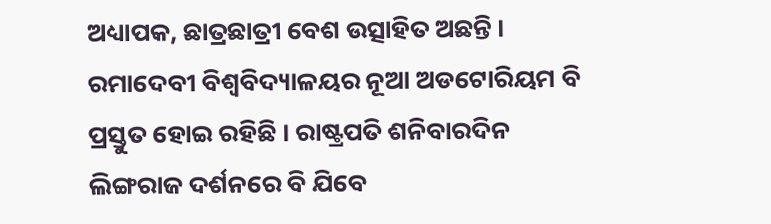ଅଧ୍ୟାପକ, ଛାତ୍ରଛାତ୍ରୀ ବେଶ ଉତ୍ସାହିତ ଅଛନ୍ତି । ରମାଦେବୀ ବିଶ୍ୱବିଦ୍ୟାଳୟର ନୂଆ ଅଡଟୋରିୟମ ବି ପ୍ରସ୍ତୁତ ହୋଇ ରହିଛି । ରାଷ୍ଟ୍ରପତି ଶନିବାରଦିନ ଲିଙ୍ଗରାଜ ଦର୍ଶନରେ ବି ଯିବେ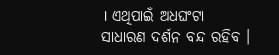। ଏଥିପାଇଁ ଅଧଘଂଟା ସାଧାରଣ ଦର୍ଶନ ବନ୍ଦ ରହିବ ।